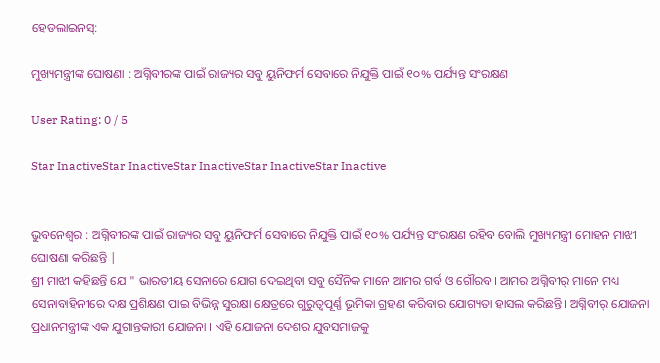ହେଡଲାଇନସ୍:

ମୁଖ୍ୟମନ୍ତ୍ରୀଙ୍କ ଘୋଷଣା : ଅଗ୍ନିବୀରଙ୍କ ପାଇଁ ରାଜ୍ୟର ସବୁ ୟୁନିଫର୍ମ ସେବାରେ ନିଯୁକ୍ତି ପାଇଁ ୧୦% ପର୍ଯ୍ୟନ୍ତ ସଂରକ୍ଷଣ

User Rating: 0 / 5

Star InactiveStar InactiveStar InactiveStar InactiveStar Inactive


ଭୁବନେଶ୍ୱର : ଅଗ୍ନିବୀରଙ୍କ ପାଇଁ ରାଜ୍ୟର ସବୁ ୟୁନିଫର୍ମ ସେବାରେ ନିଯୁକ୍ତି ପାଇଁ ୧୦% ପର୍ଯ୍ୟନ୍ତ ସଂରକ୍ଷଣ ରହିବ ବୋଲି ମୁଖ୍ୟମନ୍ତ୍ରୀ ମୋହନ ମାଝୀ ଘୋଷଣା କରିଛନ୍ତି |
ଶ୍ରୀ ମାଝୀ କହିଛନ୍ତି ଯେ " ଭାରତୀୟ ସେନାରେ ଯୋଗ ଦେଇଥିବା ସବୁ ସୈନିକ ମାନେ ଆମର ଗର୍ବ ଓ ଗୌରବ। ଆମର ଅଗ୍ନିବୀର୍ ମାନେ ମଧ୍ୟ ସେନାବାହିନୀରେ ଦକ୍ଷ ପ୍ରଶିକ୍ଷଣ ପାଇ ବିଭିନ୍ନ ସୁରକ୍ଷା କ୍ଷେତ୍ରରେ ଗୁରୁତ୍ବପୂର୍ଣ୍ଣ ଭୂମିକା ଗ୍ରହଣ କରିବାର ଯୋଗ୍ୟତା ହାସଲ କରିଛନ୍ତି। ଅଗ୍ନିବୀର୍‌ ଯୋଜନା ପ୍ରଧାନମନ୍ତ୍ରୀଙ୍କ ଏକ ଯୁଗାନ୍ତକାରୀ ଯୋଜନା । ଏହି ଯୋଜନା ଦେଶର ଯୁବସମାଜକୁ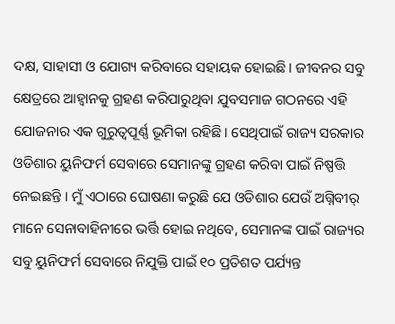ଦକ୍ଷ, ସାହାସୀ ଓ ଯୋଗ୍ୟ କରିବାରେ ସହାୟକ ହୋଇଛି। ଜୀବନର ସବୁ କ୍ଷେତ୍ରରେ ଆହ୍ବାନକୁ ଗ୍ରହଣ କରିପାରୁଥିବା ଯୁବସମାଜ ଗଠନରେ ଏହି ଯୋଜନାର ଏକ ଗୁରୁତ୍ବପୂର୍ଣ୍ଣ ଭୂମିକା ରହିଛି। ସେଥିପାଇଁ ରାଜ୍ୟ ସରକାର ଓଡିଶାର ୟୁନିଫର୍ମ ସେବାରେ ସେମାନଙ୍କୁ ଗ୍ରହଣ କରିବା ପାଇଁ ନିଷ୍ପତ୍ତି ନେଇଛନ୍ତି । ମୁଁ ଏଠାରେ ଘୋଷଣା କରୁଛି ଯେ ଓଡିଶାର ଯେଉଁ ଅଗ୍ନିବୀର୍‌ ମାନେ ସେନାବାହିନୀରେ ଭର୍ତ୍ତି ହୋଇ ନଥିବେ, ସେମାନଙ୍କ ପାଇଁ ରାଜ୍ୟର ସବୁ ୟୁନିଫର୍ମ ସେବାରେ ନିଯୁକ୍ତି ପାଇଁ ୧୦ ପ୍ରତିଶତ ପର୍ଯ୍ୟନ୍ତ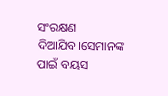ସଂରକ୍ଷଣ ଦିଆଯିବ।ସେମାନଙ୍କ ପାଇଁ ବୟସ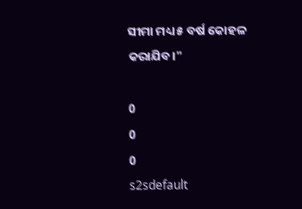ସୀମା ମଧ୍ୟ ୫ ବର୍ଷ କୋହଳ କରାଯିବ।"

0
0
0
s2sdefault